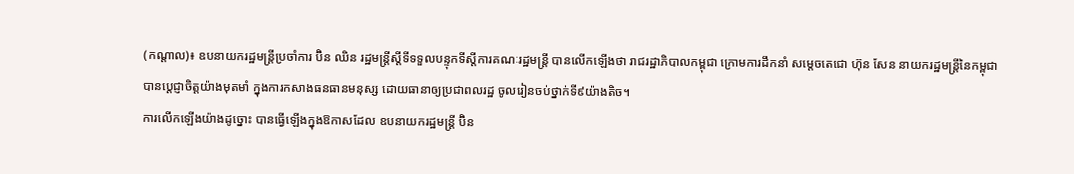(កណ្ដាល)៖ ឧបនាយករដ្ឋមន្ត្រីប្រចាំការ ប៊ិន ឈិន រដ្ឋមន្ត្រីស្តីទីទទួលបន្ទុកទីស្តីការគណៈរដ្ឋមន្ត្រី បានលើកឡើងថា រាជរដ្ឋាភិបាលកម្ពុជា ក្រោមការដឹកនាំ សម្តេចតេជោ ហ៊ុន សែន នាយករដ្ឋមន្ត្រីនៃកម្ពុជា បានប្តេជ្ញាចិត្តយ៉ាងមុតមាំ ក្នុងការកសាងធនធានមនុស្ស ដោយធានាឲ្យប្រជាពលរដ្ឋ ចូលរៀនចប់ថ្នាក់ទី៩យ៉ាងតិច។
ការលើកឡើងយ៉ាងដូច្នោះ បានធ្វើឡើងក្នុងឱកាសដែល ឧបនាយករដ្ឋមន្ត្រី ប៊ិន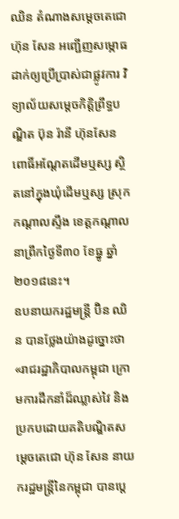ឈិន តំណាងសម្តេចតេជោ ហ៊ុន សែន អញ្ជើញសម្ភោធដាក់ឲ្យប្រើប្រាស់ជាផ្លូវការ វិទ្យាល័យសម្តេចកិត្តិព្រឹទ្ធបណ្ឌិត ប៊ុន រ៉ានី ហ៊ុនសែន ពោធិ៍អណ្តែតដើមឬស្ស ស្ថិតនៅក្នុងឃុំដើមឬស្ស ស្រុកកណ្តាលស្ទឹង ខេត្តកណ្តាល នាព្រឹកថ្ងៃទី៣០ ខែធ្នូ ឆ្នាំ២០១៨នេះ។
ឧបនាយករដ្ឋមន្ត្រី ប៊ិន ឈិន បានថ្លែងយ៉ាងដូច្នោះថា «រាជរដ្ឋាភិបាលកម្ពុជា ក្រោមការដឹកនាំដ៏ឈ្លាស់វៃ និងប្រកបដោយគតិបណ្ឌិតសម្តេចតេជោ ហ៊ុន សែន នាយករដ្ឋមន្ត្រីនៃកម្ពុជា បានប្តេ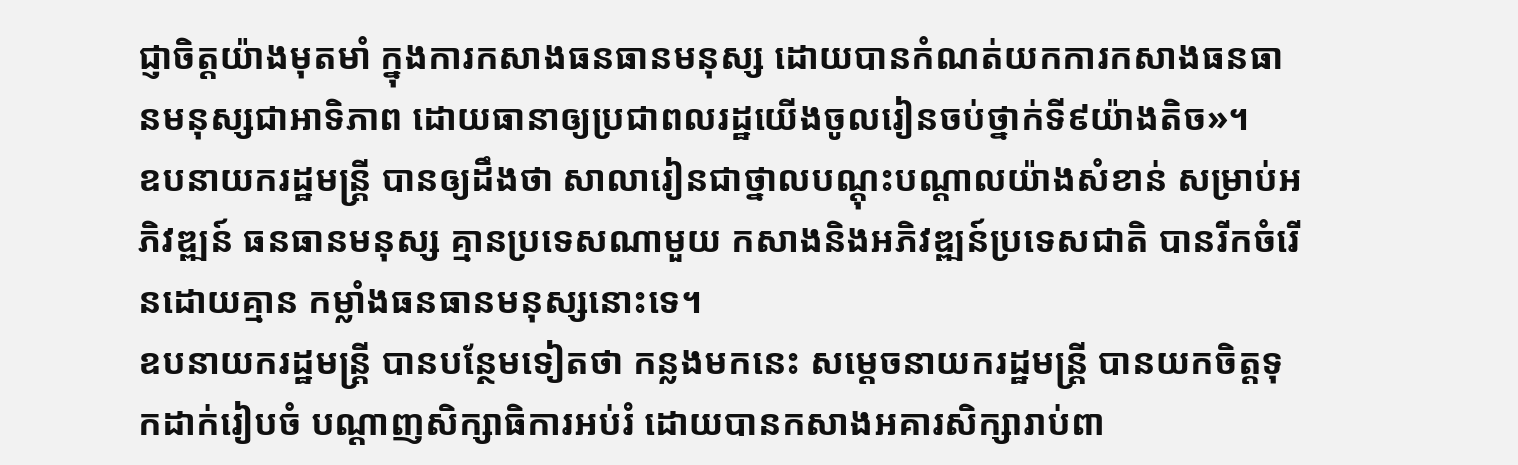ជ្ញាចិត្តយ៉ាងមុតមាំ ក្នុងការកសាងធនធានមនុស្ស ដោយបានកំណត់យកការកសាងធនធានមនុស្សជាអាទិភាព ដោយធានាឲ្យប្រជាពលរដ្ឋយើងចូលរៀនចប់ថ្នាក់ទី៩យ៉ាងតិច»។
ឧបនាយករដ្ឋមន្ត្រី បានឲ្យដឹងថា សាលារៀនជាថ្នាលបណ្តុះបណ្តាលយ៉ាងសំខាន់ សម្រាប់អភិវឌ្ឍន៍ ធនធានមនុស្ស គ្មានប្រទេសណាមួយ កសាងនិងអភិវឌ្ឍន៍ប្រទេសជាតិ បានរីកចំរើនដោយគ្មាន កម្លាំងធនធានមនុស្សនោះទេ។
ឧបនាយករដ្ឋមន្ត្រី បានបន្ថែមទៀតថា កន្លងមកនេះ សម្តេចនាយករដ្ឋមន្ត្រី បានយកចិត្តទុកដាក់រៀបចំ បណ្តាញសិក្សាធិការអប់រំ ដោយបានកសាងអគារសិក្សារាប់ពា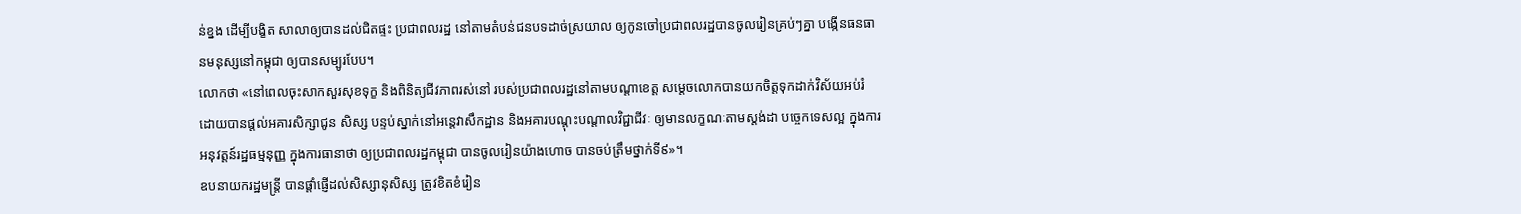ន់ខ្នង ដើម្បីបង្ខិត សាលាឲ្យបានដល់ជិតផ្ទះ ប្រជាពលរដ្ឋ នៅតាមតំបន់ជនបទដាច់ស្រយាល ឲ្យកូនចៅប្រជាពលរដ្ឋបានចូលរៀនគ្រប់ៗគ្នា បង្កើនធនធានមនុស្សនៅកម្ពុជា ឲ្យបានសម្បូរបែប។
លោកថា «នៅពេលចុះសាកសួរសុខទុក្ខ និងពិនិត្យជីវភាពរស់នៅ របស់ប្រជាពលរដ្ឋនៅតាមបណ្តាខេត្ត សម្តេចលោកបានយកចិត្តទុកដាក់វិស័យអប់រំ ដោយបានផ្ដល់អគារសិក្សាជូន សិស្ស បន្ទប់ស្នាក់នៅអន្តេវាសឹកដ្ឋាន និងអគារបណ្ដុះបណ្ដាលវិជ្ជាជីវៈ ឲ្យមានលក្ខណៈតាមស្តង់ដា បច្ចេកទេសល្អ ក្នុងការអនុវត្តន៍រដ្ឋធម្មនុញ្ញ ក្នុងការធានាថា ឲ្យប្រជាពលរដ្ឋកម្ពុជា បានចូលរៀនយ៉ាងហោច បានចប់ត្រឹមថ្នាក់ទី៩»។
ឧបនាយករដ្ឋមន្ត្រី បានផ្តាំផ្ញើដល់សិស្សានុសិស្ស ត្រូវខិតខំរៀន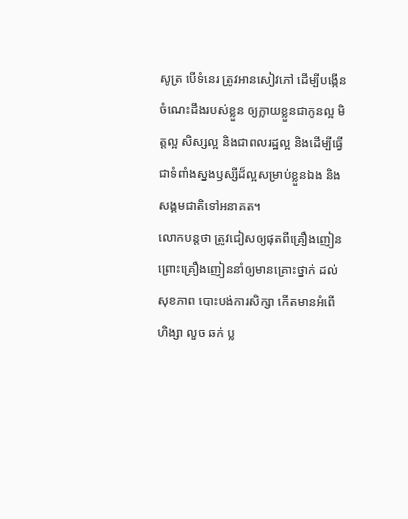សូត្រ បើទំនេរ ត្រូវអានសៀវភៅ ដើម្បីបង្កើនចំណេះដឹងរបស់ខ្លួន ឲ្យក្លាយខ្លួនជាកូនល្អ មិត្តល្អ សិស្សល្អ និងជាពលរដ្ឋល្អ និងដើម្បីធ្វើជាទំពាំងស្នងឫស្សីដ៏ល្អសម្រាប់ខ្លួនឯង និងសង្គមជាតិទៅអនាគត។
លោកបន្ដថា ត្រូវជៀសឲ្យផុតពីគ្រឿងញៀន ព្រោះគ្រឿងញៀននាំឲ្យមានគ្រោះថ្នាក់ ដល់សុខភាព បោះបង់ការសិក្សា កើតមានអំពើហិង្សា លួច ឆក់ ប្ល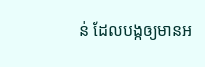ន់ ដែលបង្កឲ្យមានអ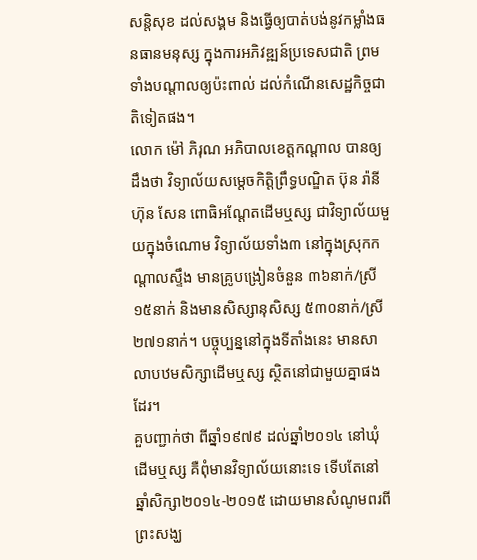សន្តិសុខ ដល់សង្គម និងធ្វើឲ្យបាត់បង់នូវកម្លាំងធនធានមនុស្ស ក្នុងការអភិវឌ្ឍន៍ប្រទេសជាតិ ព្រមទាំងបណ្តាលឲ្យប៉ះពាល់ ដល់កំណើនសេដ្ឋកិច្ចជាតិទៀតផង។
លោក ម៉ៅ ភិរុណ អភិបាលខេត្តកណ្តាល បានឲ្យដឹងថា វិទ្យាល័យសម្តេចកិត្តិព្រឹទ្ធបណ្ឌិត ប៊ុន រ៉ានី ហ៊ុន សែន ពោធិអណ្តែតដើមឬស្ស ជាវិទ្យាល័យមួយក្នុងចំណោម វិទ្យាល័យទាំង៣ នៅក្នុងស្រុកកណ្តាលស្ទឹង មានគ្រូបង្រៀនចំនួន ៣៦នាក់/ស្រី១៥នាក់ និងមានសិស្សានុសិស្ស ៥៣០នាក់/ស្រី២៧១នាក់។ បច្ចុប្បន្ននៅក្នុងទីតាំងនេះ មានសាលាបឋមសិក្សាដើមឬស្ស ស្ថិតនៅជាមួយគ្នាផងដែរ។
គួបញ្ជាក់ថា ពីឆ្នាំ១៩៧៩ ដល់ឆ្នាំ២០១៤ នៅឃុំដើមឬស្ស គឺពុំមានវិទ្យាល័យនោះទេ ទើបតែនៅឆ្នាំសិក្សា២០១៤-២០១៥ ដោយមានសំណូមពរពីព្រះសង្ឃ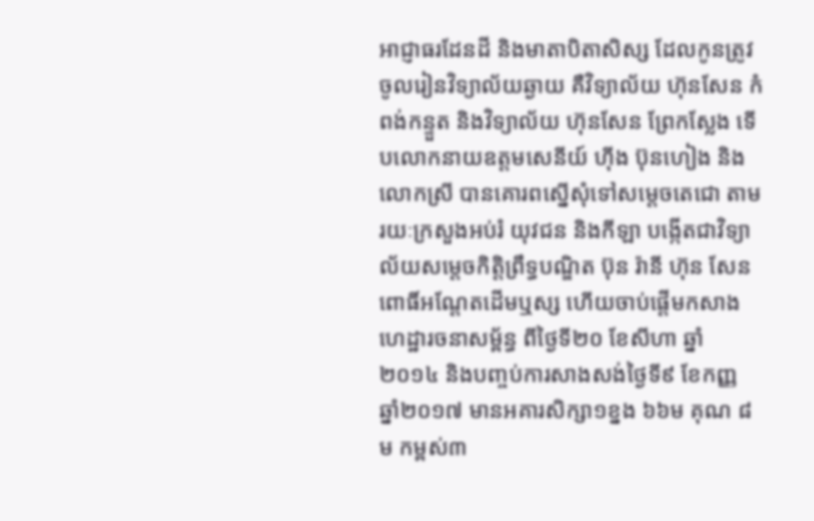អាជ្ញាធរដែនដី និងមាតាបិតាសិស្ស ដែលកូនត្រូវចូលរៀនវិទ្យាល័យឆ្ងាយ គឺវិទ្យាល័យ ហ៊ុនសែន កំពង់កន្ទួត និងវិទ្យាល័យ ហ៊ុនសែន ព្រែកស្លែង ទើបលោកនាយឧត្តមសេនីយ៍ ហ៊ីង ប៊ុនហៀង និងលោកស្រី បានគោរពស្នើសុំទៅសម្តេចតេជោ តាមរយៈក្រសួងអប់រំ យុវជន និងកីឡា បង្កើតជាវិទ្យាល័យសម្តេចកិត្តិព្រឹទ្ធបណ្ឌិត ប៊ុន រ៉ានី ហ៊ុន សែន ពោធិ៍អណ្តែតដើមឬស្ស ហើយចាប់ផ្តើមកសាងហេដ្ឋារចនាសម្ព័ន្ធ ពីថ្ងៃទី២០ ខែសីហា ឆ្នាំ២០១៤ និងបញ្ចប់ការសាងសង់ថ្ងៃទី៩ ខែកញ្ញ ឆ្នាំ២០១៧ មានអគារសិក្សា១ខ្នង ៦៦ម គុណ ៨ម កម្ពស់៣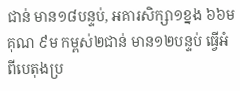ជាន់ មាន១៨បន្ទប់, អគារសិក្សា១ខ្នង ៦៦ម គុណ ៩ម កម្ពស់២ជាន់ មាន១២បន្ទប់ ធ្វើអំពីបេតុងប្រ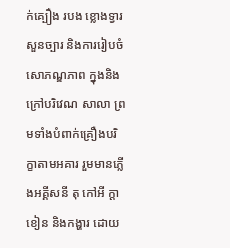ក់គ្បឿង របង ខ្លោងទ្វារ សួនច្បារ និងការរៀបចំសោភណ្ឌភាព ក្នុងនិងក្រៅបរិវេណ សាលា ព្រមទាំងបំពាក់គ្រឿងបរិក្ខាតាមអគារ រួមមានភ្លើងអគ្គីសនី តុ កៅអី ក្តាខៀន និងកង្ហារ ដោយ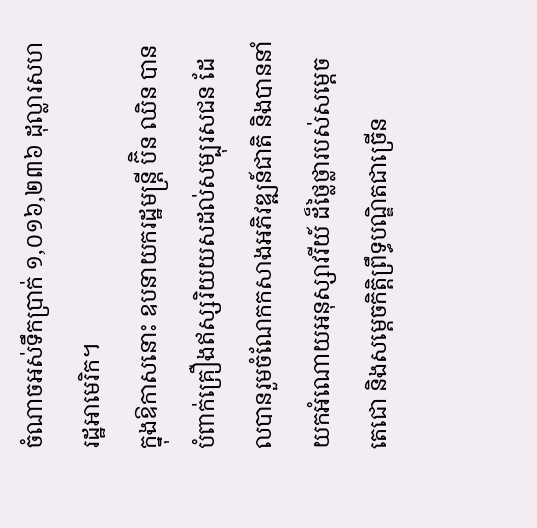ចំណាចអស់ទឹកប្រាក់ ១,០១៦,២៣៦ ដុល្លារសហរដ្ឋអាមេរិក។
ក្នុងឱកាសនោះ ឧបនាយករដ្ឋមន្ត្រី ប៊ិន ឈិន បានបំពាក់គ្រឿងឥស្សរិយយសដល់សម្បុរសជន ដែលបានរួមចំណែកកសាងអភិវឌ្ឍន៍ជាតិ និងបាននាំយកអំណោយអនុស្សាវរីយ៍ ដ៏ថ្លៃថ្លារបស់សម្តេចតេជោ និងសម្តេចកិត្តិព្រឹទ្ធបណ្ឌិតជាច្រើន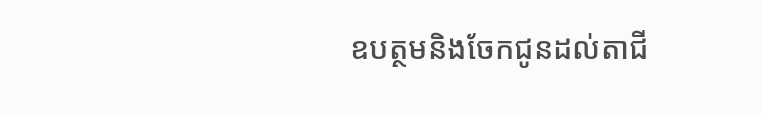ឧបត្ថមនិងចែកជូនដល់តាជី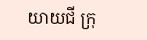យាយជី ក្រុ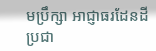មប្រឹក្សា អាជ្ញាធរដែនដី ប្រជា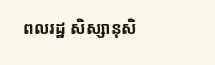ពលរដ្ឋ សិស្សានុសិ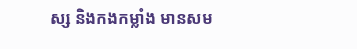ស្ស និងកងកម្លាំង មានសម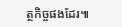ត្ថកិច្ចផងដែរ៕